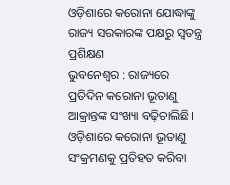ଓଡ଼ିଶାରେ କରୋନା ଯୋଦ୍ଧାଙ୍କୁ ରାଜ୍ୟ ସରକାରଙ୍କ ପକ୍ଷରୁ ସ୍ବତନ୍ତ୍ର ପ୍ରଶିକ୍ଷଣ
ଭୁବନେଶ୍ବର : ରାଜ୍ୟରେ ପ୍ରତିଦିନ କରୋନା ଭୂତାଣୁ ଆକ୍ରାନ୍ତଙ୍କ ସଂଖ୍ୟା ବଢ଼ିଚାଲିଛି। ଓଡ଼ିଶାରେ କରୋନା ଭୂତାଣୁ ସଂକ୍ରମଣକୁ ପ୍ରତିହତ କରିବା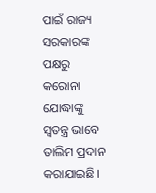ପାଇଁ ରାଜ୍ୟ ସରକାରଙ୍କ ପକ୍ଷରୁ କରୋନା ଯୋଦ୍ଧାଙ୍କୁ ସ୍ବତନ୍ତ୍ର ଭାବେ ତାଲିମ ପ୍ରଦାନ କରାଯାଇଛି।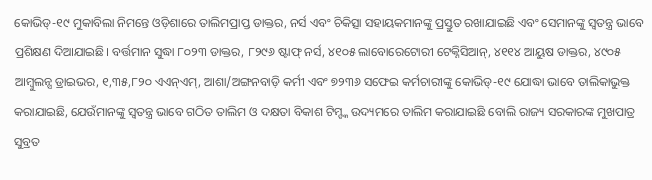କୋଭିଡ୍-୧୯ ମୁକାବିଲା ନିମନ୍ତେ ଓଡ଼ିଶାରେ ତାଲିମପ୍ରାପ୍ତ ଡାକ୍ତର, ନର୍ସ ଏବଂ ଚିକିତ୍ସା ସହାୟକମାନଙ୍କୁ ପ୍ରସ୍ତୁତ ରଖାଯାଇଛି ଏବଂ ସେମାନଙ୍କୁ ସ୍ବତନ୍ତ୍ର ଭାବେ ପ୍ରଶିକ୍ଷଣ ଦିଆଯାଇଛି। ବର୍ତ୍ତମାନ ସୁଦ୍ଧା ୮୦୨୩ ଡାକ୍ତର, ୮୨୯୬ ଷ୍ଟାଫ୍ ନର୍ସ, ୪୧୦୫ ଲାବୋରେଟୋରୀ ଟେକ୍ନିସିଆନ୍, ୪୧୧୪ ଆୟୁଷ ଡାକ୍ତର, ୪୯୦୫ ଆମ୍ବୁଲନ୍ସ ଡ୍ରାଇଭର, ୧,୩୫,୮୨୦ ଏଏନ୍ଏମ୍, ଆଶା/ଅଙ୍ଗନବାଡ଼ି କର୍ମୀ ଏବଂ ୭୨୩୬ ସଫେଇ କର୍ମଚାରୀଙ୍କୁ କୋଭିଡ୍-୧୯ ଯୋଦ୍ଧା ଭାବେ ତାଲିକାଭୁକ୍ତ କରାଯାଇଛି, ଯେଉଁମାନଙ୍କୁ ସ୍ୱତନ୍ତ୍ର ଭାବେ ଗଠିତ ତାଲିମ ଓ ଦକ୍ଷତା ବିକାଶ ଟିମ୍ଙ୍କ ଉଦ୍ୟମରେ ତାଲିମ କରାଯାଇଛି ବୋଲି ରାଜ୍ୟ ସରକାରଙ୍କ ମୁଖପାତ୍ର ସୁବ୍ରତ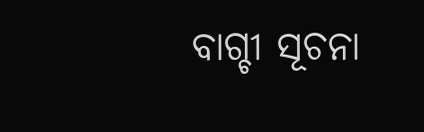ବାଗ୍ଚୀ ସୂଚନା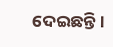ଦେଇଛନ୍ତି।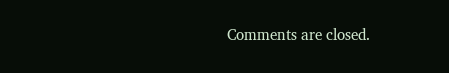Comments are closed.